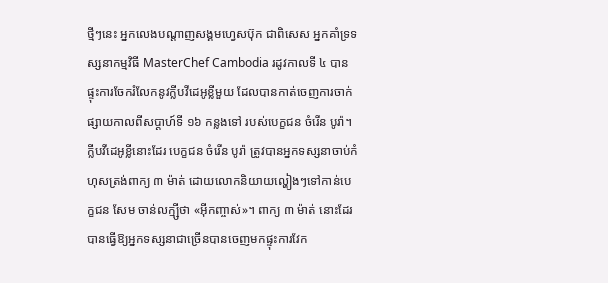ថ្មីៗនេះ អ្នកលេងបណ្តាញសង្គមហ្វេសប៊ុក ជាពិសេស អ្នកគាំទ្រទស្សនាកម្មវិធី MasterChef Cambodia រដូវកាលទី ៤ បានផ្ទុះការចែករំលែកនូវក្លីបវីដេអូខ្លីមួយ ដែលបានកាត់ចេញការចាក់ផ្សាយកាលពីសប្តាហ៍ទី ១៦ កន្លងទៅ របស់បេក្ខជន ចំរើន បូរ៉ា។
ក្លីបវីដេអូខ្លីនោះដែរ បេក្ខជន ចំរើន បូរ៉ា ត្រូវបានអ្នកទស្សនាចាប់កំហុសត្រង់ពាក្យ ៣ ម៉ាត់ ដោយលោកនិយាយល្ហៀងៗទៅកាន់បេក្ខជន សែម ចាន់លក្ម្សីថា «អ៊ីកញ្ចាស់»។ ពាក្យ ៣ ម៉ាត់ នោះដែរ បានធ្វើឱ្យអ្នកទស្សនាជាច្រើនបានចេញមកផ្ទុះការវែក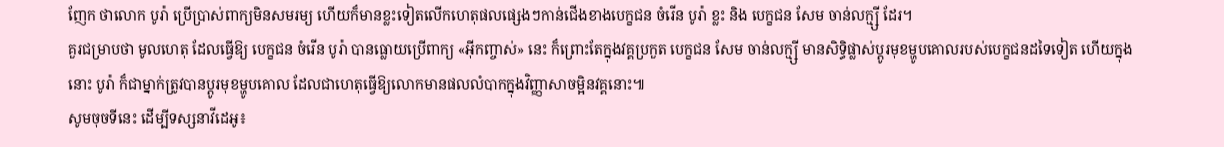ញែក ថាលោក បូរ៉ា ប្រើប្រាស់ពាក្យមិនសមរម្យ ហើយក៏មានខ្លះទៀតលើកហេតុផលផ្សេងៗកាន់ជើងខាងបេក្ខជន ចំរើន បូរ៉ា ខ្លះ និង បេក្ខជន សែម ចាន់លក្ម្សី ដែរ។
គួរជម្រាបថា មូលហេតុ ដែលធ្វើឱ្យ បេក្ខជន ចំរើន បូរ៉ា បានធ្លោយប្រើពាក្យ «អ៊ីកញ្ចាស់» នេះ ក៏ព្រោះតែក្នុងវគ្គប្រកួត បេក្ខជន សែម ចាន់លក្ម្សី មានសិទ្ធិផ្លាស់ប្តូរមុខម្ហូបគោលរបស់បេក្ខជនដទៃទៀត ហើយក្នុងនោះ បូរ៉ា ក៏ជាម្នាក់ត្រូវបានប្តូរមុខម្ហូបគោល ដែលជាហេតុធ្វើឱ្យលោកមានផលលំបាកក្នុងវិញ្ញាសាចម្អិនវគ្គនោះ៕
សូមចុចទីនេះ ដើម្បីទស្សនាវីដេអូ៖